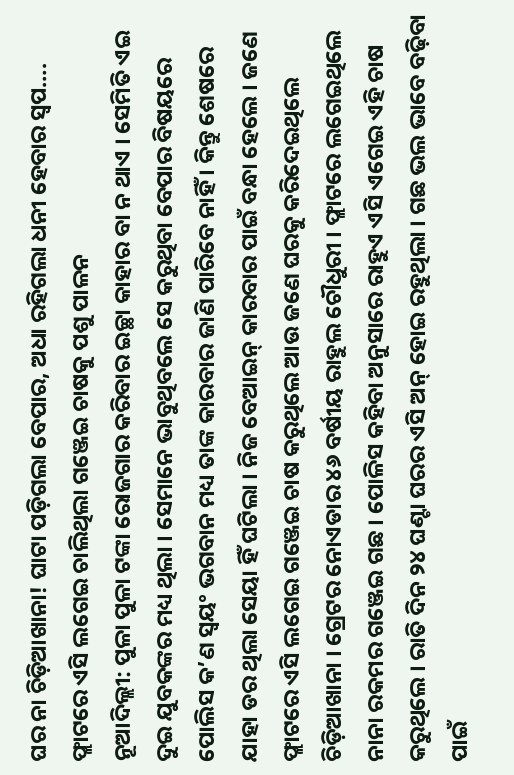ଘର ନା ଚିଡ଼ିଆଖାନା! ଘାଟା ପଡ଼ିଗଲା ବେପାର, ଅଧା ରହିଗଲା ଧନୀ ହେବାର ସ୍ୱପ…. ଫ୍ଲାଟରେ ଏସି ଲଗେଇ ଚାଲିଥିଲା ଗଞ୍ଜେଇ ଚାଷକୁ ପଶୁ ପାଳନ
ନୂଆଦିଲ୍ଲୀ: ପୁଳା ପୁଳା ଟଙ୍କା ରୋଜଗାର କରିବାର ଇଚ୍ଛା କାହାର ବା ନ ଥାଏ । ସେମିତି ଏଇ ଦୁଇ ଯୁବକଙ୍କର ମଧ୍ୟ ଥିଲା । ସେମାନେ ଭାବୁଥିବଲେ ସେ କରୁଥିବା ବେପାର ବିଷୟରେ ପୋଲିସ କ’ଣ ସ୍ୱୟଂ ଭଗବାନ ମଧ୍ୟ ତାଙ୍କ କାରବାର ଜାଣି ପାରିବେ ନାହିଁ । କିନ୍ତୁ ଶେଷରେ ଯାହା ଡର ଥିଲା ସେୟା ହିଁ ଘଟିଲା । ନିଜ ବେଆଇନ୍ କାରବାର ପାଇଁ ବନ୍ଧା ହେଲେ । ଜଣେ ଫ୍ଲାଟରେ ଏସି ଲଗେଇ ଗଞ୍ଜେଇ ଚାଷ କରୁଥିଲେ ଆଉ ଜଣେ ଘରକୁ କରିଦେଇଥିଲେ ଚିଡ଼ିଆଖାନା । ଗ୍ରେଟର ନୋଏଡାର ୪୬ ବର୍ଷୀୟ ରାହୁଲ ଚୌଧୁରୀ । ଫ୍ଲାଟରେ ଲଗେଇଥିଲେ ନାନା ରକମର ଗଞ୍ଜେଇ ଗଛ । ପୋଳିସ କହିବା ଅନୁସାରେ ରାହୁଏ ଏସି ଏଗେଇ ଏହି ଚାଷ କରୁଥିଲେ । ରାତି ଦିନ ୨୪ ଘଣ୍ଟା ଘରର ଏସି ଅନ୍ ହୋଇ ରହୁଥିଲା । ଗଛ ଭଲ ଭାବେ ବଢ଼ିବା ପାଇଁ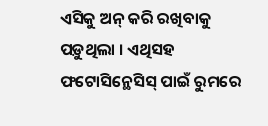ଏସିକୁ ଅନ୍ କରି ରଖିବାକୁ ପଡ଼ୁଥିଲା । ଏଥିସହ ଫଟୋସିନ୍ଥେସିସ୍ ପାଇଁ ରୁମରେ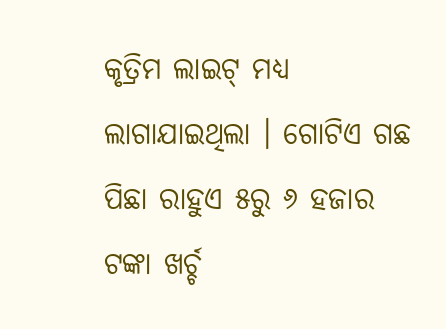କୃତ୍ରିମ ଲାଇଟ୍ ମଧ୍ୟ ଲାଗାଯାଇଥିଲା । ଗୋଟିଏ ଗଛ ପିଛା ରାହୁଏ ୫ରୁ ୬ ହଜାର ଟଙ୍କା ଖର୍ଚ୍ଚ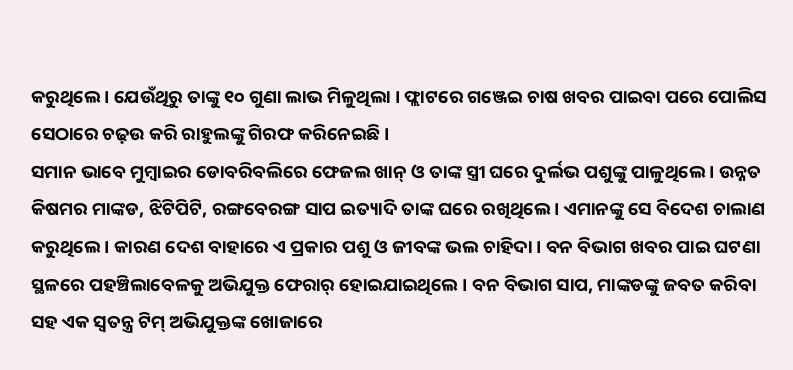କରୁଥିଲେ । ଯେଉଁଥିରୁ ତାଙ୍କୁ ୧୦ ଗୁଣା ଲାଭ ମିଳୁଥିଲା । ଫ୍ଲାଟରେ ଗଞ୍ଜେଇ ଚାଷ ଖବର ପାଇବା ପରେ ପୋଲିସ ସେଠାରେ ଚଢ଼ଉ କରି ରାହୁଲଙ୍କୁ ଗିରଫ କରିନେଇଛି ।
ସମାନ ଭାବେ ମୁମ୍ବାଇର ଡୋବରିବଲିରେ ଫେଜଲ ଖାନ୍ ଓ ତାଙ୍କ ସ୍ତ୍ରୀ ଘରେ ଦୁର୍ଲଭ ପଶୁଙ୍କୁ ପାଳୁଥିଲେ । ଉନ୍ନତ କିଷମର ମାଙ୍କଡ, ଝିଟିପିଟି, ରଙ୍ଗବେରଙ୍ଗ ସାପ ଇତ୍ୟାଦି ତାଙ୍କ ଘରେ ରଖିଥିଲେ । ଏମାନଙ୍କୁ ସେ ବିଦେଶ ଚାଲାଣ କରୁଥିଲେ । କାରଣ ଦେଶ ବାହାରେ ଏ ପ୍ରକାର ପଶୁ ଓ ଜୀବଙ୍କ ଭଲ ଚାହିଦା । ବନ ବିଭାଗ ଖବର ପାଇ ଘଟଣା ସ୍ଥଳରେ ପହଞ୍ଚିଲାବେଳକୁ ଅଭିଯୁକ୍ତ ଫେରାର୍ ହୋଇଯାଇଥିଲେ । ବନ ବିଭାଗ ସାପ, ମାଙ୍କଡଙ୍କୁ ଜବତ କରିବା ସହ ଏକ ସ୍ୱତନ୍ତ୍ର ଟିମ୍ ଅଭିଯୁକ୍ତଙ୍କ ଖୋଜାରେ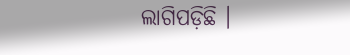ଲାଗିପଡ଼ିଛି ।